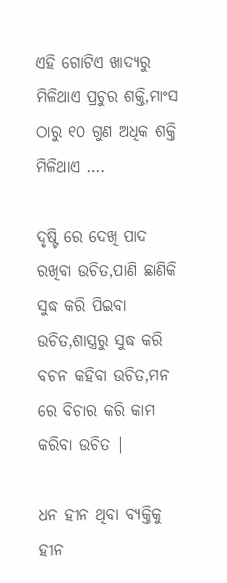ଏହି ଗୋଟିଏ ଖାଦ୍ୟରୁ ମିଳିଥାଏ ପ୍ରଚୁର ଶକ୍ତି,ମାଂସ ଠାରୁ ୧୦ ଗୁଣ ଅଧିକ ଶକ୍ତି ମିଳିଥାଏ ….

ଦୃଷ୍ଟି ରେ ଦେଖି ପାଦ ରଖିବା ଉଚିତ,ପାଣି ଛାଣିକି ସୁଦ୍ଧ କରି ପିଇବା ଉଚିତ,ଶାସ୍ତ୍ରରୁ ସୁଦ୍ଧ କରି ବଚନ କହିବା ଉଚିତ,ମନ ରେ ବିଚାର କରି କାମ କରିବା ଉଚିତ |

ଧନ ହୀନ ଥିବା ବ୍ୟକ୍ତିକୁ ହୀନ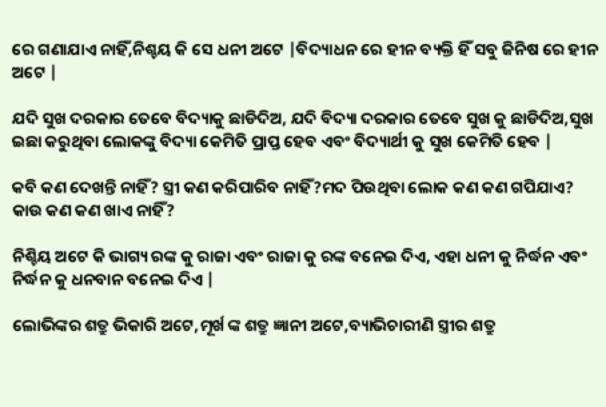ରେ ଗଣାଯାଏ ନାହିଁ,ନିଶ୍ଚୟ କି ସେ ଧନୀ ଅଟେ |ବିଦ୍ୟାଧନ ରେ ହୀନ ବ୍ୟକ୍ତି ହିଁ ସବୁ ଜିନିଷ ରେ ହୀନ ଅଟେ |

ଯଦି ସୁଖ ଦରକାର ତେବେ ବିଦ୍ୟାକୁ ଛାଡିଦିଅ, ଯଦି ବିଦ୍ୟା ଦରକାର ତେବେ ସୁଖ କୁ ଛାଡିଦିଅ,ସୁଖ ଇଛା କରୁଥିବା ଲୋକଙ୍କୁ ବିଦ୍ୟା କେମିତି ପ୍ରାପ୍ତ ହେବ ଏବଂ ବିଦ୍ୟାର୍ଥୀ କୁ ସୁଖ କେମିତି ହେବ |

କବି କଣ ଦେଖନ୍ତି ନାହିଁ? ସ୍ତ୍ରୀ କଣ କରିପାରିବ ନାହିଁ?ମଦ ପିଉଥିବା ଲୋକ କଣ କଣ ଗପିଯାଏ? କାଉ କଣ କଣ ଖାଏ ନାହିଁ?

ନିଶ୍ଚିୟ ଅଟେ କି ଭାଗ୍ୟ ରଙ୍କ କୁ ରାଜା ଏବଂ ରାଜା କୁ ରଙ୍କ ବନେଇ ଦିଏ, ଏହା ଧନୀ କୁ ନିର୍ଦ୍ଧନ ଏବଂ ନିର୍ଦ୍ଧନ କୁ ଧନବାନ ବନେଇ ଦିଏ |

ଲୋଭିଙ୍କର ଶତ୍ରୁ ଭିକାରି ଅଟେ,ମୂର୍ଖ ଙ୍କ ଶତ୍ରୁ ଜ୍ଞାନୀ ଅଟେ,ବ୍ୟାଭିଚାରୀଣି ସ୍ତ୍ରୀର ଶତ୍ରୁ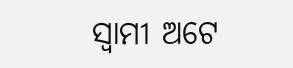ସ୍ୱାମୀ ଅଟେ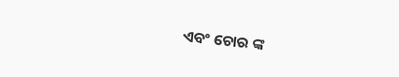ଏବଂ ଚୋର ଙ୍କ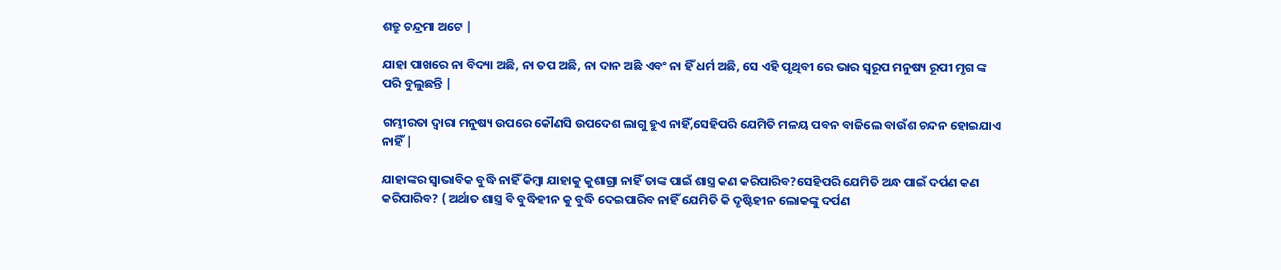ଶତ୍ରୁ ଚନ୍ଦ୍ରମା ଅଟେ |

ଯାହା ପାଖରେ ନା ବିଦ୍ୟା ଅଛି, ନା ତପ ଅଛି, ନା ଦାନ ଅଛି ଏବଂ ନା ହିଁ ଧର୍ମ ଅଛି, ସେ ଏହି ପୃଥିବୀ ରେ ଭାର ସ୍ୱରୂପ ମନୁଷ୍ୟ ରୂପୀ ମୃଗ ଙ୍କ ପରି ବୁଲୁଛନ୍ତି |

ଗମ୍ଭୀରତା ଦ୍ୱାରା ମନୁଷ୍ୟ ଉପରେ କୌଣସି ଉପଦେଶ ଲାଗୁ ହୁଏ ନାହିଁ,ସେହିପରି ଯେମିତି ମଳୟ ପବନ ବାଜିଲେ ବାଉଁଶ ଚନ୍ଦନ ହୋଇଯାଏ ନାହିଁ |

ଯାହାଙ୍କର ସ୍ୱାଭାବିକ ବୁଦ୍ଧି ନାହିଁ କିମ୍ଵା ଯାହାକୁ କୁଶାଗ୍ରା ନାହିଁ ତାଙ୍କ ପାଇଁ ଶାସ୍ତ୍ର କଣ କରିପାରିବ?ସେହିପରି ଯେମିତି ଅନ୍ଧ ପାଇଁ ଦର୍ପଣ କଣ କରିପାରିବ? ( ଅର୍ଥାତ ଶାସ୍ତ୍ର ବି ବୁଦ୍ଧିହୀନ କୁ ବୁଦ୍ଧି ଦେଇପାରିବ ନାହିଁ ଯେମିତି କି ଦୃଷ୍ଟିହୀନ ଲୋକଙ୍କୁ ଦର୍ପଣ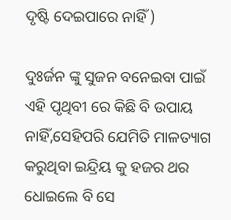ଦୃଷ୍ଟି ଦେଇପାରେ ନାହିଁ )

ଦୁଃର୍ଜନ ଙ୍କୁ ସୁଜନ ବନେଇବା ପାଇଁ ଏହି ପୃଥିବୀ ରେ କିଛି ବି ଉପାୟ ନାହିଁ,ସେହିପରି ଯେମିତି ମାଳତ୍ୟାଗ କରୁଥିବା ଇନ୍ଦ୍ରିୟ କୁ ହଜର ଥର ଧୋଇଲେ ବି ସେ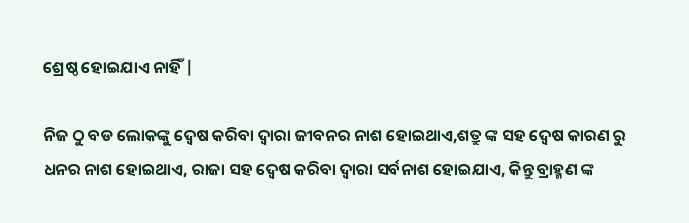ଶ୍ରେଷ୍ଠ ହୋଇଯାଏ ନାହିଁ |

ନିଜ ଠୁ ବଡ ଲୋକଙ୍କୁ ଦ୍ୱେଷ କରିବା ଦ୍ୱାରା ଜୀବନର ନାଶ ହୋଇଥାଏ,ଶତ୍ରୁ ଙ୍କ ସହ ଦ୍ୱେଷ କାରଣ ରୁ ଧନର ନାଶ ହୋଇଥାଏ, ରାଜା ସହ ଦ୍ୱେଷ କରିବା ଦ୍ୱାରା ସର୍ବନାଶ ହୋଇଯାଏ, କିନ୍ତୁ ବ୍ରାହ୍ମଣ ଙ୍କ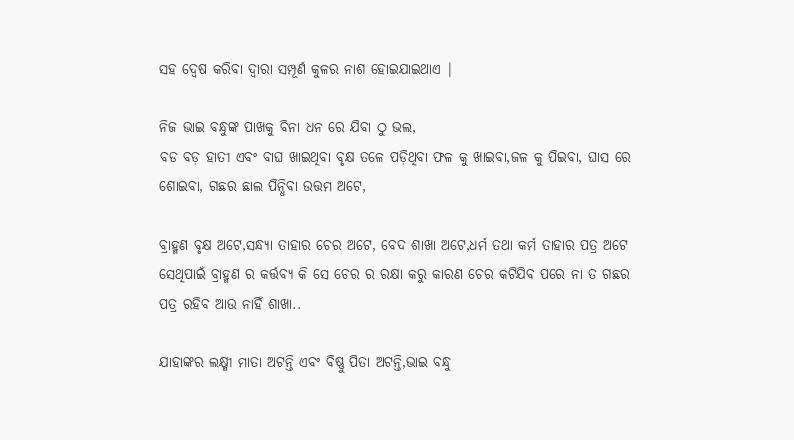ସହ ଦ୍ୱେଷ କରିବା ଦ୍ଵାରା ସମ୍ପୂର୍ଣ କୁଳର ନାଶ ହୋଇଯାଇଥାଏ |

ନିଜ ଭାଇ ବନ୍ଧୁଙ୍କ ପାଖକୁ ବିନା ଧନ ରେ ଯିବା ଠୁ ଭଲ,
ବଡ ବଡ଼ ହାତୀ ଏବଂ ବାଘ ଖାଇଥିବା ବୃକ୍ଷ ତଳେ ପଡ଼ିଥିବା ଫଳ କୁ ଖାଇବା,ଜଳ କୁ ପିଇବା, ଘାସ ରେ ଶୋଇବା, ଗଛର ଛାଲ ପିନ୍ଧିବା ଉତ୍ତମ ଅଟେ,

ବ୍ରାହ୍ମଣ ବୃକ୍ଷ ଅଟେ,ସନ୍ଧ୍ୟା ତାହାର ଚେର ଅଟେ, ବେଦ ଶାଖା ଅଟେ,ଧର୍ମ ତଥା କର୍ମ ତାହାର ପତ୍ର ଅଟେ ସେଥିପାଇଁ ବ୍ରାହ୍ମଣ ର କର୍ତ୍ତବ୍ୟ କି ସେ ଚେର ର ରକ୍ଷା କରୁ କାରଣ ଚେର କଟିଯିବ ପରେ ନା ତ ଗଛର ପତ୍ର ରହିବ ଆଉ ନାହିଁ ଶାଖା..

ଯାହାଙ୍କର ଲକ୍ଷ୍ମୀ ମାତା ଅଟନ୍ତି ଏବଂ ବିଷ୍ଣୁ ପିତା ଅଟନ୍ତି,ଭାଇ ବନ୍ଧୁ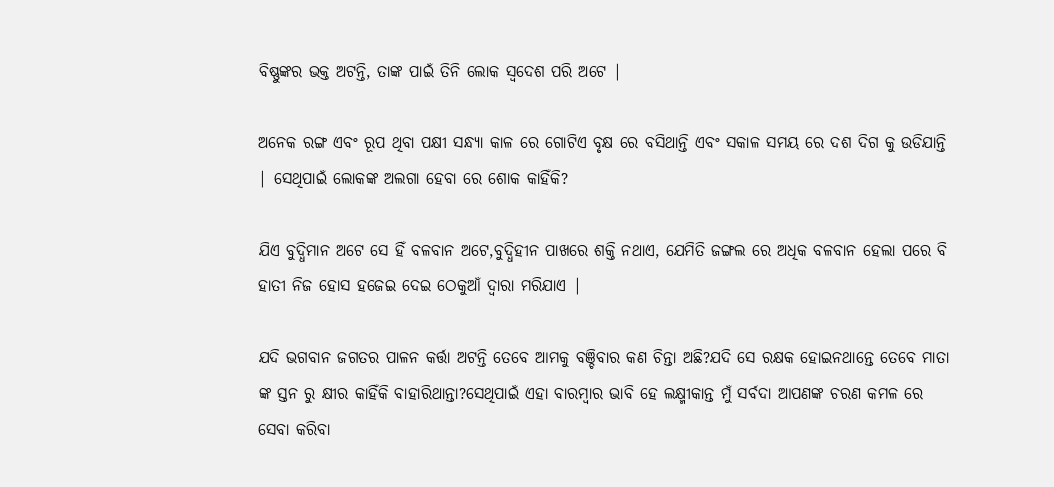ବିଷ୍ଣୁଙ୍କର ଭକ୍ତ ଅଟନ୍ତି, ତାଙ୍କ ପାଇଁ ତିନି ଲୋକ ସ୍ବଦେଶ ପରି ଅଟେ |

ଅନେକ ରଙ୍ଗ ଏବଂ ରୂପ ଥିବା ପକ୍ଷୀ ସନ୍ଧ୍ୟା କାଳ ରେ ଗୋଟିଏ ବୃକ୍ଷ ରେ ବସିଥାନ୍ତି ଏବଂ ସକାଳ ସମୟ ରେ ଦଶ ଦିଗ କୁ ଉଡିଯାନ୍ତି | ସେଥିପାଇଁ ଲୋକଙ୍କ ଅଲଗା ହେବା ରେ ଶୋକ କାହିଁକି?

ଯିଏ ବୁଦ୍ଧିମାନ ଅଟେ ସେ ହିଁ ବଳବାନ ଅଟେ,ବୁଦ୍ଧିହୀନ ପାଖରେ ଶକ୍ତି ନଥାଏ, ଯେମିତି ଜଙ୍ଗଲ ରେ ଅଧିକ ବଳବାନ ହେଲା ପରେ ବି ହାତୀ ନିଜ ହୋସ ହଜେଇ ଦେଇ ଠେକୁଆଁ ଦ୍ୱାରା ମରିଯାଏ |

ଯଦି ଭଗବାନ ଜଗତର ପାଳନ କର୍ତ୍ତା ଅଟନ୍ତି ତେବେ ଆମକୁ ବଞ୍ଚିବାର କଣ ଚିନ୍ତା ଅଛି?ଯଦି ସେ ରକ୍ଷକ ହୋଇନଥାନ୍ତେ ତେବେ ମାତା ଙ୍କ ସ୍ତନ ରୁ କ୍ଷୀର କାହିଁକି ବାହାରିଥାନ୍ତା?ସେଥିପାଇଁ ଏହା ବାରମ୍ବାର ଭାବି ହେ ଲକ୍ଷ୍ମୀକାନ୍ତ ମୁଁ ସର୍ବଦା ଆପଣଙ୍କ ଚରଣ କମଳ ରେ ସେବା କରିବା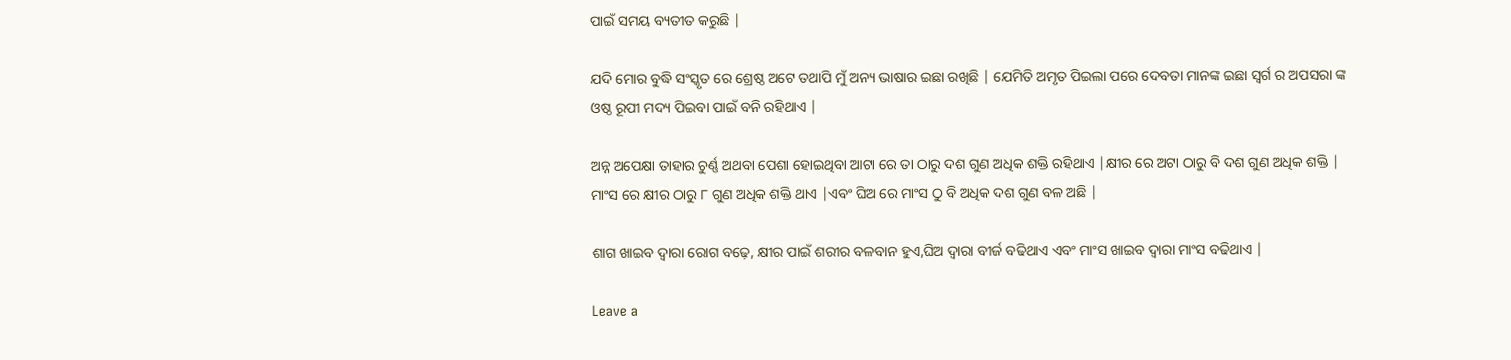ପାଇଁ ସମୟ ବ୍ୟତୀତ କରୁଛି |

ଯଦି ମୋର ବୁଦ୍ଧି ସଂସ୍କୃତ ରେ ଶ୍ରେଷ୍ଠ ଅଟେ ତଥାପି ମୁଁ ଅନ୍ୟ ଭାଷାର ଇଛା ରଖିଛି | ଯେମିତି ଅମୃତ ପିଇଲା ପରେ ଦେବତା ମାନଙ୍କ ଇଛା ସ୍ୱର୍ଗ ର ଅପସରା ଙ୍କ ଓଷ୍ଠ ରୂପୀ ମଦ୍ୟ ପିଇବା ପାଇଁ ବନି ରହିଥାଏ |

ଅନ୍ନ ଅପେକ୍ଷା ତାହାର ଚୁର୍ଣ୍ଣ ଅଥବା ପେଶା ହୋଇଥିବା ଆଟା ରେ ତା ଠାରୁ ଦଶ ଗୁଣ ଅଧିକ ଶକ୍ତି ରହିଥାଏ |କ୍ଷୀର ରେ ଅଟା ଠାରୁ ବି ଦଶ ଗୁଣ ଅଧିକ ଶକ୍ତି | ମାଂସ ରେ କ୍ଷୀର ଠାରୁ ୮ ଗୁଣ ଅଧିକ ଶକ୍ତି ଥାଏ |ଏବଂ ଘିଅ ରେ ମାଂସ ଠୁ ବି ଅଧିକ ଦଶ ଗୁଣ ବଳ ଅଛି |

ଶାଗ ଖାଇବ ଦ୍ୱାରା ରୋଗ ବଢ଼େ, କ୍ଷୀର ପାଇଁ ଶରୀର ବଳବାନ ହୁଏ,ଘିଅ ଦ୍ୱାରା ବୀର୍ଜ ବଢିଥାଏ ଏବଂ ମାଂସ ଖାଇବ ଦ୍ୱାରା ମାଂସ ବଢିଥାଏ |

Leave a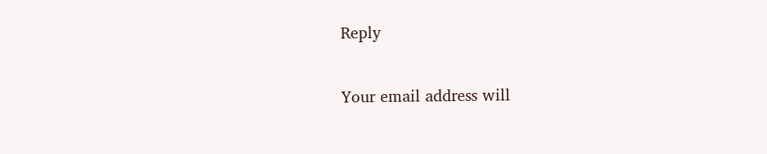Reply

Your email address will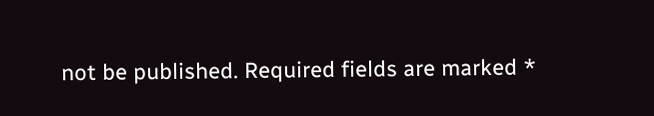not be published. Required fields are marked *